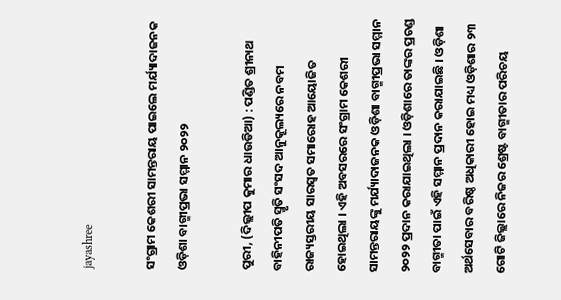jayashree

ସଂଗ୍ରାମ କେଶରୀ ସାମନ୍ତରାୟ ପାଇଲେ ମର୍ଯ୍ୟାଦାଜନକ ଓଡ଼ିଶା ବାଗ୍ମୀପ୍ରଭା ସମ୍ମାନ ୨୦୨୨

ପୁରୀ, (ଦିଲ୍ଲୀପ କୁମାର ଧାଉଡିଆ) : ପଣ୍ଡିତ ଶ୍ରୀନାଥ ବାହିନୀପତି ସ୍ମୃତି ସଂସଦ ଆନୁକୂଲ୍ୟରେ ନବମ ରାଜ୍ୟସ୍ତରୀୟ ସାରସ୍ୱତ ସମାରୋହ ଆୟୋଜିତ ହୋଇଥିଲା । ଏହି ଅବସରରେ ସଂଗ୍ରାମ କେଶରୀ ସାମନ୍ତରାୟଙ୍କୁ ମର୍ଯ୍ୟାଦାଜନକ ଓଡ଼ିଶା ବାଗ୍ମୀପ୍ରଭା ସମ୍ମାନ ୨୦୨୨ ପ୍ରଦାନ କରାଯାଇଥିଲା । ଓଡ଼ିଶାରେ ତାଙ୍କର ପ୍ରଚଣ୍ଡ ବାଗ୍ମୀତା ପାଇଁ ଏହି ସମ୍ମାନ ପ୍ରଦାନ କରାଯାଇଛି । ଓଡ଼ିଶା ଅର୍ଥସେବାର ବରିଷ୍ଠ ଅଧିକାରୀ ହୋଇ ମଧ୍ୟ ଓଡ଼ିଶାର ୨୩ ଗୋଟି ଜିଲ୍ଲାରେ ନିଜର ଶ୍ରେଷ୍ଟ ବାଗ୍ମୀତାର ପରିଚୟ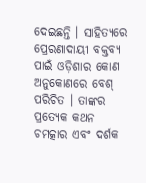ଦେଇଛନ୍ତି । ସାହିତ୍ୟରେ ପ୍ରେରଣାଦାୟୀ ବକ୍ତବ୍ୟ ପାଇଁ ଓଡ଼ିଶାର କୋଣ ଅନୁକୋଣରେ ବେଶ୍ ପରିଚିତ । ତାଙ୍କର ପ୍ରତ୍ୟେକ କଥନ ଚମତ୍କାର ଏବଂ ଦର୍ଶକ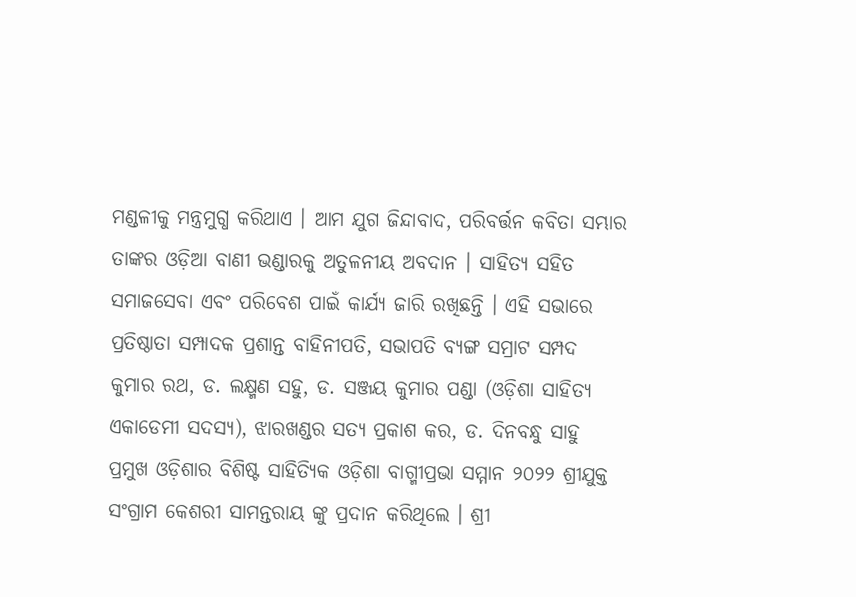ମଣ୍ଡଳୀକୁ ମନ୍ତ୍ରମୁଗ୍ଧ କରିଥାଏ । ଆମ ଯୁଗ ଜିନ୍ଦାବାଦ, ପରିବର୍ତ୍ତନ କବିତା ସମ୍ଭାର ତାଙ୍କର ଓଡ଼ିଆ ବାଣୀ ଭଣ୍ଡାରକୁ ଅତୁଳନୀୟ ଅବଦାନ । ସାହିତ୍ୟ ସହିତ ସମାଜସେବା ଏବଂ ପରିବେଶ ପାଇଁ କାର୍ଯ୍ୟ ଜାରି ରଖିଛନ୍ତି । ଏହି ସଭାରେ ପ୍ରତିଷ୍ଠାତା ସମ୍ପାଦକ ପ୍ରଶାନ୍ତ ବାହିନୀପତି, ସଭାପତି ବ୍ୟଙ୍ଗ ସମ୍ରାଟ ସମ୍ପଦ କୁମାର ରଥ, ଡ. ଲକ୍ଷ୍ମଣ ସହୁ, ଡ. ସଞ୍ଜୟ କୁମାର ପଣ୍ଡା (ଓଡ଼ିଶା ସାହିତ୍ୟ ଏକାଡେମୀ ସଦସ୍ୟ), ଝାରଖଣ୍ଡର ସତ୍ୟ ପ୍ରକାଶ କର, ଡ. ଦିନବନ୍ଧୁ ସାହୁ ପ୍ରମୁଖ ଓଡ଼ିଶାର ବିଶିଷ୍ଟ ସାହିତ୍ୟିକ ଓଡ଼ିଶା ବାଗ୍ମୀପ୍ରଭା ସମ୍ମାନ ୨୦୨୨ ଶ୍ରୀଯୁକ୍ତ ସଂଗ୍ରାମ କେଶରୀ ସାମନ୍ତରାୟ ଙ୍କୁ ପ୍ରଦାନ କରିଥିଲେ । ଶ୍ରୀ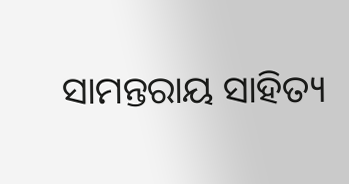ସାମନ୍ତରାୟ ସାହିତ୍ୟ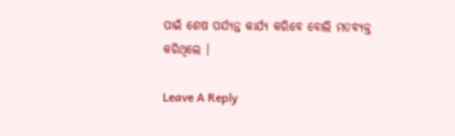ପାଇଁ ଶେଷ ପର୍ଯ୍ୟନ୍ତ କାର୍ଯ୍ୟ କରିବେ ବୋଲି ମତବ୍ୟକ୍ତ କରିଥିଲେ ।

Leave A Reply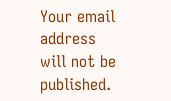Your email address will not be published.